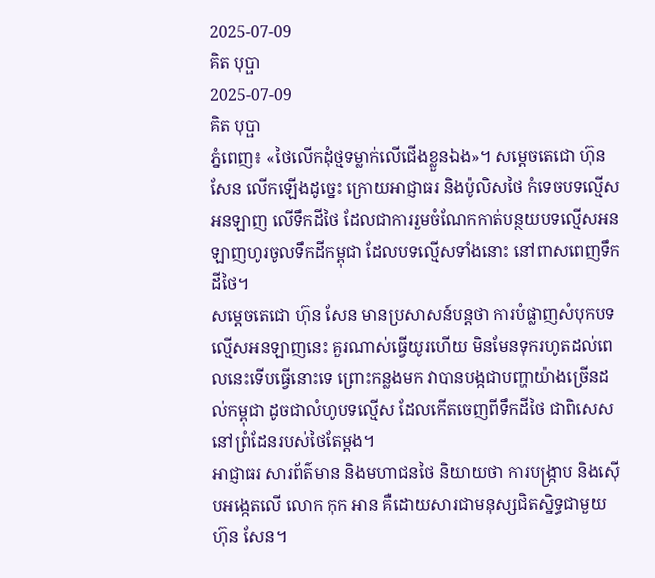2025-07-09
គិត បុប្ផា
2025-07-09
គិត បុប្ផា
ភ្នំពេញ៖ «ថៃលើកដុំថ្មទម្លាក់លើជើងខ្លួនឯង»។ សម្តេចតេជោ ហ៊ុន សែន លើកឡើងដូច្នេះ ក្រោយអាជ្ញាធរ និងប៉ូលិសថៃ កំទេចបទល្មើសអនឡាញ លើទឹកដីថៃ ដែលជាការរួមចំណែកកាត់បន្ថយបទល្មើសអនឡាញហូរចូលទឹកដីកម្ពុជា ដែលបទល្មើសទាំងនោះ នៅពាសពេញទឹកដីថៃ។
សម្តេចតេជោ ហ៊ុន សែន មានប្រសាសន៍បន្តថា ការបំផ្លាញសំបុកបទល្មើសអនឡាញនេះ គួរណាស់ធ្វើយូរហើយ មិនមែនទុករហូតដល់ពេលនេះទើបធ្វើនោះទេ ព្រោះកន្លងមក វាបានបង្កជាបញ្ហាយ៉ាងច្រើនដល់កម្ពុជា ដូចជាលំហូបទល្មើស ដែលកើតចេញពីទឹកដីថៃ ជាពិសេសនៅព្រំដែនរបស់ថៃតែម្តង។
អាជ្ញាធរ សារព័ត៌មាន និងមហាជនថៃ និយាយថា ការបង្រ្កាប និងស៊ើបអង្កេតលើ លោក កុក អាន គឺដោយសារជាមនុស្សជិតស្និទ្ធជាមួយ ហ៊ុន សែន។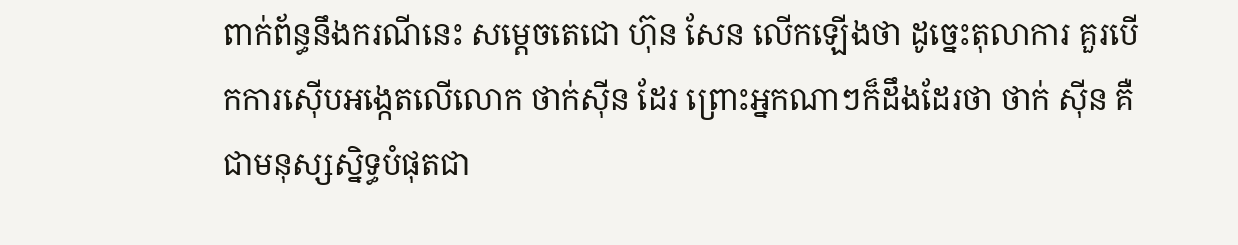ពាក់ព័ន្ធនឹងករណីនេះ សម្តេចតេជោ ហ៊ុន សែន លើកឡើងថា ដូច្នេះតុលាការ គួរបើកការស៊ើបអង្កេតលើលោក ថាក់ស៊ីន ដែរ ព្រោះអ្នកណាៗក៏ដឹងដែរថា ថាក់ ស៊ីន គឺជាមនុស្សស្និទ្ធបំផុតជា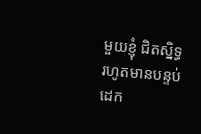មួយខ្ញុំ ជិតស្និទ្ធរហូតមានបន្ទប់ដេក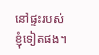នៅផ្ទះរបស់ខ្ញុំទៀតផង។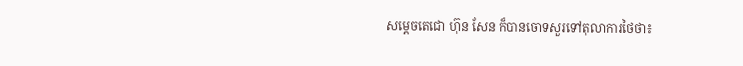សម្តេចតេជោ ហ៊ុន សែន ក៏បានចោទសួរទៅតុលាការថៃថា៖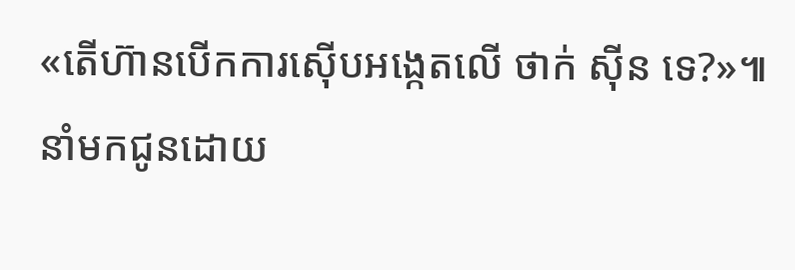«តើហ៊ានបើកការស៊ើបអង្កេតលើ ថាក់ ស៊ីន ទេ?»៕
នាំមកជូនដោយ